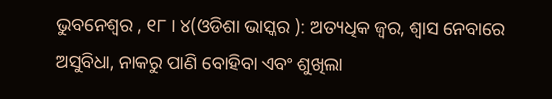ଭୁବନେଶ୍ୱର , ୧୮ । ୪(ଓଡିଶା ଭାସ୍କର ): ଅତ୍ୟଧିକ ଜ୍ୱର, ଶ୍ୱାସ ନେବାରେ ଅସୁବିଧା, ନାକରୁ ପାଣି ବୋହିବା ଏବଂ ଶୁଖିଲା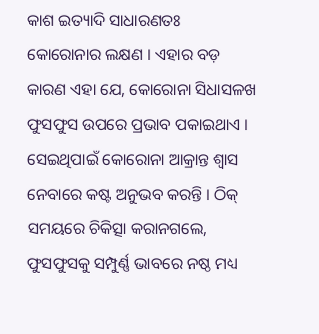କାଶ ଇତ୍ୟାଦି ସାଧାରଣତଃ କୋରୋନାର ଲକ୍ଷଣ । ଏହାର ବଡ଼ କାରଣ ଏହା ଯେ, କୋରୋନା ସିଧାସଳଖ ଫୁସଫୁସ ଉପରେ ପ୍ରଭାବ ପକାଇଥାଏ । ସେଇଥିପାଇଁ କୋରୋନା ଆକ୍ରାନ୍ତ ଶ୍ୱାସ ନେବାରେ କଷ୍ଟ ଅନୁଭବ କରନ୍ତି । ଠିକ୍ ସମୟରେ ଚିକିତ୍ସା କରାନଗଲେ, ଫୁସଫୁସକୁ ସମ୍ପୁର୍ଣ୍ଣ ଭାବରେ ନଷ୍ଠ ମଧ୍ୟ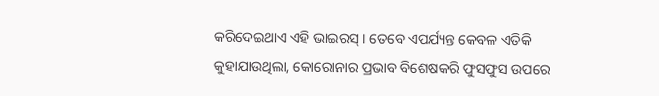କରିଦେଇଥାଏ ଏହି ଭାଇରସ୍ । ତେବେ ଏପର୍ଯ୍ୟନ୍ତ କେବଳ ଏତିକି କୁହାଯାଉଥିଲା, କୋରୋନାର ପ୍ରଭାବ ବିଶେଷକରି ଫୁସଫୁସ ଉପରେ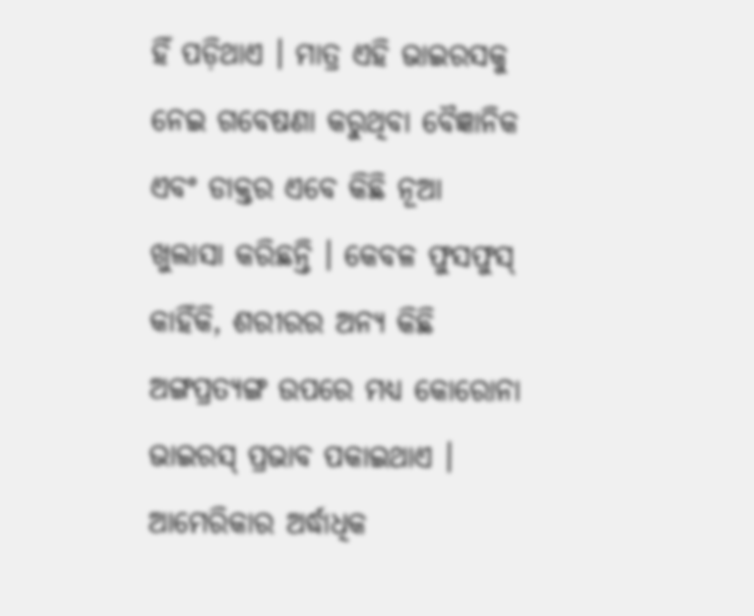ହିଁ ପଡ଼ିଥାଏ । ମାତ୍ର ଏହି ଭାଇରସକୁ ନେଇ ଗବେଷଣା କରୁଥିବା ବୈଜ୍ଞାନିକ ଏବଂ ଡାକ୍ତର ଏବେ କିଛି ନୂଆ ଖୁଲାସା କରିଛନ୍ତି । କେବଳ ଫୁସଫୁସ୍ କାହିଁକି, ଶରୀରର ଅନ୍ୟ କିଛି ଅଙ୍ଗପ୍ରତ୍ୟଙ୍ଗ ଉପରେ ମଧ୍ୟ କୋରୋନା ଭାଇରସ୍ ପ୍ରଭାବ ପକାଇଥାଏ । ଆମେରିକାର ଅର୍ଦ୍ଧାଧିକ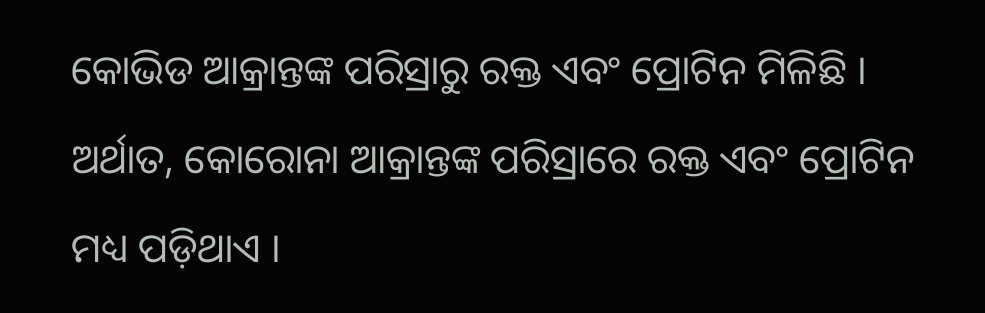କୋଭିଡ ଆକ୍ରାନ୍ତଙ୍କ ପରିସ୍ରାରୁ ରକ୍ତ ଏବଂ ପ୍ରୋଟିନ ମିଳିଛି । ଅର୍ଥାତ, କୋରୋନା ଆକ୍ରାନ୍ତଙ୍କ ପରିସ୍ରାରେ ରକ୍ତ ଏବଂ ପ୍ରୋଟିନ ମଧ୍ୟ ପଡ଼ିଥାଏ ।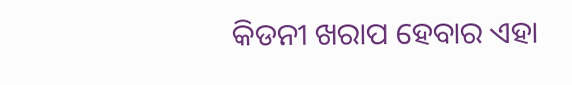କିଡନୀ ଖରାପ ହେବାର ଏହା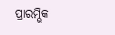ପ୍ରାରମ୍ଭିକ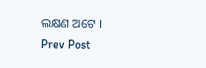ଲକ୍ଷଣ ଅଟେ ।
Prev Post